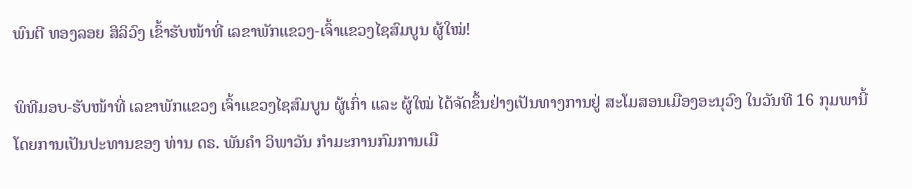ພົນຕີ ທອງລອຍ ສິລິວົງ ເຂົ້າຮັບໜ້າທີ່ ເລຂາພັກແຂວງ-ເຈົ້າແຂວງໄຊສົມບູນ ຜູ້ໃໝ່!

ພິທີມອບ-ຮັບໜ້າທີ່ ເລຂາພັກແຂວງ ເຈົ້າແຂວງໄຊສົມບູນ ຜູ້ເກົ່າ ແລະ ຜູ້ໃໝ່ ໄດ້ຈັດຂຶ້ນຢ່າງເປັນທາງການຢູ່ ສະໂມສອນເມືອງອະນຸວົງ ໃນວັນທີ 16 ກຸມພານີ້ ໂດຍການເປັນປະທານຂອງ ທ່ານ ດຣ. ພັນຄຳ ວິພາວັນ ກຳມະການກົມການເມື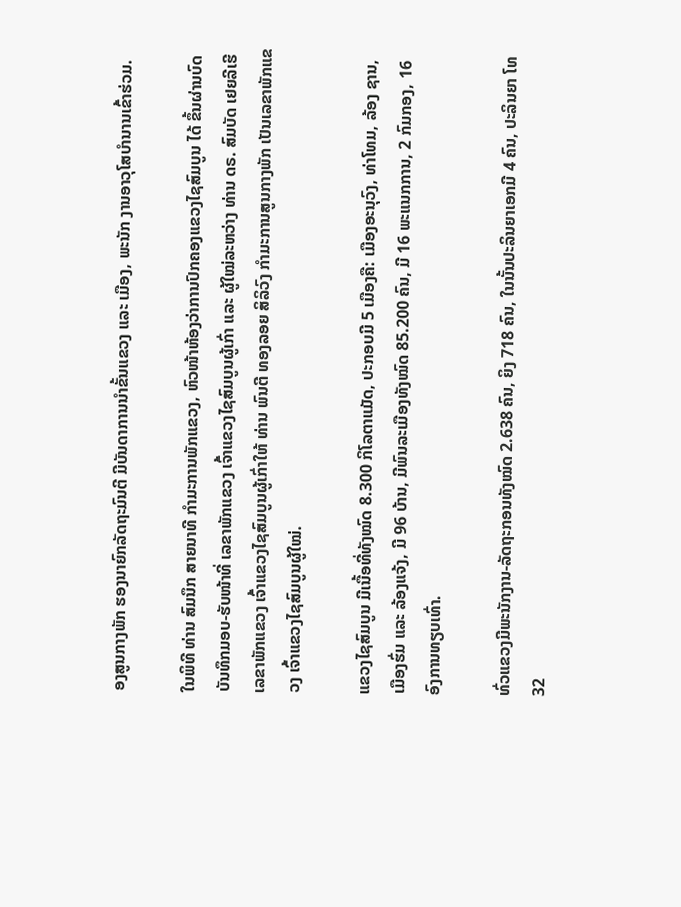ອງສູນກາງພັກ ຮອງນາຍົກລັດຖະມົນຕີ ມີບັນດາການນຳຂັ້ນແຂວງ ແລະ ເມືອງ, ພະນັກ ງານອາວຸໂສບຳນານເຂົ້າຮ່ວມ.

ໃນພິທີ ທ່ານ ສົມນຶກ ສາຍນາທີ ກຳມະການພັກແຂວງ, ຫົວໜ້າຫ້ອງວ່າການປົກຄອງແຂວງໄຊສົມບູນ ໄດ້ ຂຶ້ນຜ່ານບົດບັນທຶກມອບ-ຮັບໜ້າທີ່ ເລຂາພັກແຂວງ ເຈົ້າແຂວງໄຊສົມບູນຜູ້ເກົ່າ ແລະ ຜູ້ໃໝ່ລະຫວ່າງ ທ່ານ ດຣ. ສົມບັດ ເຢຍລີເຮີ ເລຂາພັກແຂວງ ເຈົ້າແຂວງໄຊສົມບູນຜູ້ເກົ່າໃຫ້ ທ່ານ ພົນຕີ ທອງລອຍ ສິລິວົງ ກຳມະການສູນກາງພັກ ເປັນເລຂາພັກແຂວງ ເຈົ້າແຂວງໄຊສົມບູນຜູ້ໃໝ່.

ແຂວງໄຊສົມບູນ ມີເນື້ອທີ່ທັງໝົດ 8.300 ກິໂລຕາແມັດ, ປະກອບມີ 5 ເມືອງຄື: ເມືອງອະນຸວົງ, ທ່າໂທມ, ລ້ອງ ຊານ, ເມືອງຮົ່ມ ແລະ ລ້ອງແຈ້ງ, ມີ 96 ບ້ານ, ມີພົນລະເມືອງທັງໝົດ 85.200 ຄົນ, ມີ 16 ພະແນກການ, 2 ກົມກອງ, 16 ອົງການທຽບເທົ່າ.

ທົ່ວແຂວງມີພະນັກງານ-ລັດຖະກອນທັງໝົດ 2.638 ຄົນ, ຍິງ 718 ຄົນ, ໃນນັ້ນປະລິນຍາເອກມີ 4 ຄົນ, ປະລິນຍາ ໂທ 32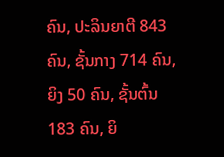ຄົນ, ປະລິນຍາຕີ 843 ຄົນ, ຊັ້ນກາງ 714 ຄົນ, ຍິງ 50 ຄົນ, ຊັ້ນຕົ້ນ 183 ຄົນ, ຍິ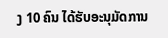ງ 10 ຄົນ ໄດ້ຮັບອະນຸມັດການ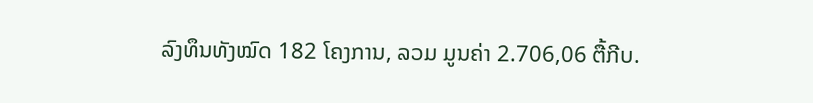ລົງທຶນທັງໝົດ 182 ໂຄງການ, ລວມ ມູນຄ່າ 2.706,06 ຕື້ກີບ.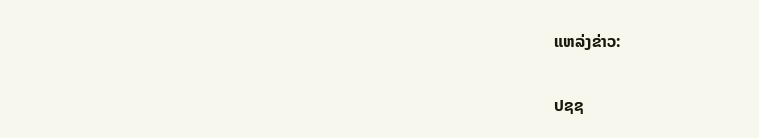ແຫລ່ງຂ່າວ:

ປຊຊ